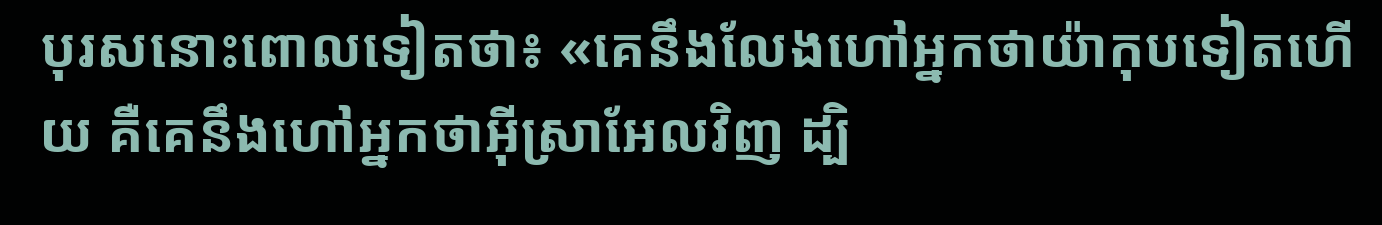បុរសនោះពោលទៀតថា៖ «គេនឹងលែងហៅអ្នកថាយ៉ាកុបទៀតហើយ គឺគេនឹងហៅអ្នកថាអ៊ីស្រាអែលវិញ ដ្បិ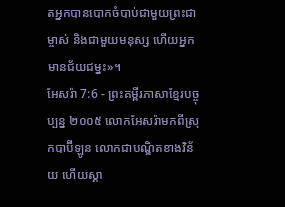តអ្នកបានបោកចំបាប់ជាមួយព្រះជាម្ចាស់ និងជាមួយមនុស្ស ហើយអ្នកមានជ័យជម្នះ»។
អែសរ៉ា 7:6 - ព្រះគម្ពីរភាសាខ្មែរបច្ចុប្បន្ន ២០០៥ លោកអែសរ៉ាមកពីស្រុកបាប៊ីឡូន លោកជាបណ្ឌិតខាងវិន័យ ហើយស្គា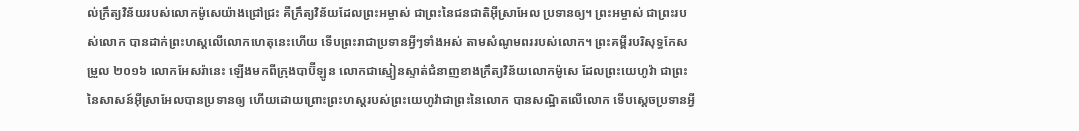ល់ក្រឹត្យវិន័យរបស់លោកម៉ូសេយ៉ាងជ្រៅជ្រះ គឺក្រឹត្យវិន័យដែលព្រះអម្ចាស់ ជាព្រះនៃជនជាតិអ៊ីស្រាអែល ប្រទានឲ្យ។ ព្រះអម្ចាស់ ជាព្រះរបស់លោក បានដាក់ព្រះហស្ដលើលោកហេតុនេះហើយ ទើបព្រះរាជាប្រទានអ្វីៗទាំងអស់ តាមសំណូមពររបស់លោក។ ព្រះគម្ពីរបរិសុទ្ធកែសម្រួល ២០១៦ លោកអែសរ៉ានេះ ឡើងមកពីក្រុងបាប៊ីឡូន លោកជាស្មៀនស្ទាត់ជំនាញខាងក្រឹត្យវិន័យលោកម៉ូសេ ដែលព្រះយេហូវ៉ា ជាព្រះនៃសាសន៍អ៊ីស្រាអែលបានប្រទានឲ្យ ហើយដោយព្រោះព្រះហស្តរបស់ព្រះយេហូវ៉ាជាព្រះនៃលោក បានសណ្ឋិតលើលោក ទើបស្ដេចប្រទានអ្វី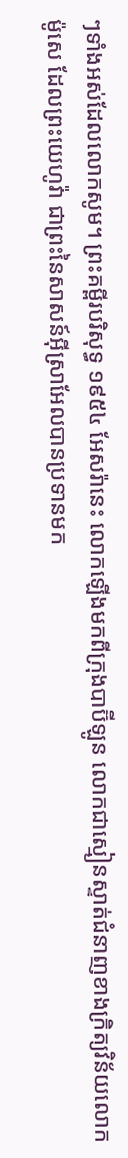ៗទាំងអស់ដែលលោកសូម។ ព្រះគម្ពីរបរិសុទ្ធ ១៩៥៤ អែសរ៉ានេះ លោកឡើងមកពីក្រុងបាប៊ីឡូន លោកជាស្មៀនស្ទាត់ជំនាញខាងក្រិត្យវិន័យលោកម៉ូសេ ដែលព្រះយេហូវ៉ា ជាព្រះនៃសាសន៍អ៊ីស្រាអែលបានប្រទានមក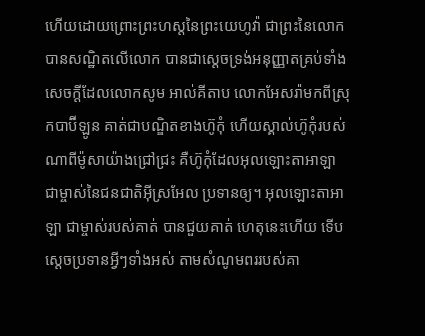ហើយដោយព្រោះព្រះហស្តនៃព្រះយេហូវ៉ា ជាព្រះនៃលោក បានសណ្ឋិតលើលោក បានជាស្តេចទ្រង់អនុញ្ញាតគ្រប់ទាំងសេចក្ដីដែលលោកសូម អាល់គីតាប លោកអែសរ៉ាមកពីស្រុកបាប៊ីឡូន គាត់ជាបណ្ឌិតខាងហ៊ូកុំ ហើយស្គាល់ហ៊ូកុំរបស់ណាពីម៉ូសាយ៉ាងជ្រៅជ្រះ គឺហ៊ូកុំដែលអុលឡោះតាអាឡា ជាម្ចាស់នៃជនជាតិអ៊ីស្រអែល ប្រទានឲ្យ។ អុលឡោះតាអាឡា ជាម្ចាស់របស់គាត់ បានជួយគាត់ ហេតុនេះហើយ ទើបស្តេចប្រទានអ្វីៗទាំងអស់ តាមសំណូមពររបស់គា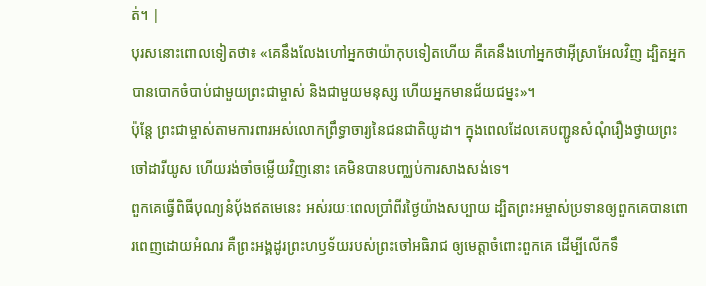ត់។ |
បុរសនោះពោលទៀតថា៖ «គេនឹងលែងហៅអ្នកថាយ៉ាកុបទៀតហើយ គឺគេនឹងហៅអ្នកថាអ៊ីស្រាអែលវិញ ដ្បិតអ្នកបានបោកចំបាប់ជាមួយព្រះជាម្ចាស់ និងជាមួយមនុស្ស ហើយអ្នកមានជ័យជម្នះ»។
ប៉ុន្តែ ព្រះជាម្ចាស់តាមការពារអស់លោកព្រឹទ្ធាចារ្យនៃជនជាតិយូដា។ ក្នុងពេលដែលគេបញ្ជូនសំណុំរឿងថ្វាយព្រះចៅដារីយូស ហើយរង់ចាំចម្លើយវិញនោះ គេមិនបានបញ្ឈប់ការសាងសង់ទេ។
ពួកគេធ្វើពិធីបុណ្យនំបុ័ងឥតមេនេះ អស់រយៈពេលប្រាំពីរថ្ងៃយ៉ាងសប្បាយ ដ្បិតព្រះអម្ចាស់ប្រទានឲ្យពួកគេបានពោរពេញដោយអំណរ គឺព្រះអង្គដូរព្រះហឫទ័យរបស់ព្រះចៅអធិរាជ ឲ្យមេត្តាចំពោះពួកគេ ដើម្បីលើកទឹ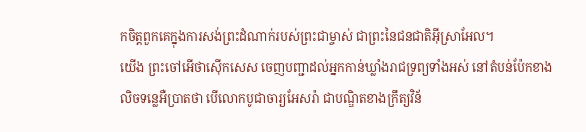កចិត្តពួកគេក្នុងការសង់ព្រះដំណាក់របស់ព្រះជាម្ចាស់ ជាព្រះនៃជនជាតិអ៊ីស្រាអែល។
យើង ព្រះចៅអើថាស៊ើកសេស ចេញបញ្ជាដល់អ្នកកាន់ឃ្លាំងរាជទ្រព្យទាំងអស់ នៅតំបន់ប៉ែកខាងលិចទន្លេអឺប្រាតថា បើលោកបូជាចារ្យអែសរ៉ា ជាបណ្ឌិតខាងក្រឹត្យវិន័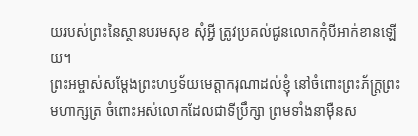យរបស់ព្រះនៃស្ថានបរមសុខ សុំអ្វី ត្រូវប្រគល់ជូនលោកកុំបីអាក់ខានឡើយ។
ព្រះអម្ចាស់សម្តែងព្រះហឫទ័យមេត្តាករុណាដល់ខ្ញុំ នៅចំពោះព្រះភ័ក្ត្រព្រះមហាក្សត្រ ចំពោះអស់លោកដែលជាទីប្រឹក្សា ព្រមទាំងនាម៉ឺនស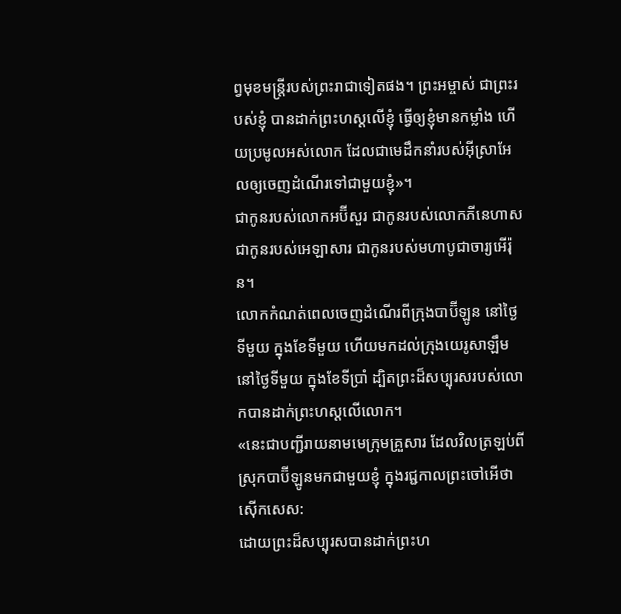ព្វមុខមន្ត្រីរបស់ព្រះរាជាទៀតផង។ ព្រះអម្ចាស់ ជាព្រះរបស់ខ្ញុំ បានដាក់ព្រះហស្ដលើខ្ញុំ ធ្វើឲ្យខ្ញុំមានកម្លាំង ហើយប្រមូលអស់លោក ដែលជាមេដឹកនាំរបស់អ៊ីស្រាអែលឲ្យចេញដំណើរទៅជាមួយខ្ញុំ»។
ជាកូនរបស់លោកអប៊ីសួរ ជាកូនរបស់លោកភីនេហាស ជាកូនរបស់អេឡាសារ ជាកូនរបស់មហាបូជាចារ្យអើរ៉ុន។
លោកកំណត់ពេលចេញដំណើរពីក្រុងបាប៊ីឡូន នៅថ្ងៃទីមួយ ក្នុងខែទីមួយ ហើយមកដល់ក្រុងយេរូសាឡឹម នៅថ្ងៃទីមួយ ក្នុងខែទីប្រាំ ដ្បិតព្រះដ៏សប្បុរសរបស់លោកបានដាក់ព្រះហស្ដលើលោក។
«នេះជាបញ្ជីរាយនាមមេក្រុមគ្រួសារ ដែលវិលត្រឡប់ពីស្រុកបាប៊ីឡូនមកជាមួយខ្ញុំ ក្នុងរជ្ជកាលព្រះចៅអើថាស៊ើកសេស:
ដោយព្រះដ៏សប្បុរសបានដាក់ព្រះហ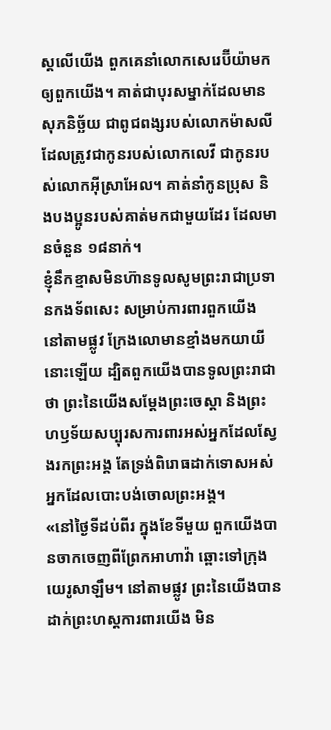ស្ដលើយើង ពួកគេនាំលោកសេរេប៊ីយ៉ាមកឲ្យពួកយើង។ គាត់ជាបុរសម្នាក់ដែលមានសុភនិច្ឆ័យ ជាពូជពង្សរបស់លោកម៉ាសលី ដែលត្រូវជាកូនរបស់លោកលេវី ជាកូនរបស់លោកអ៊ីស្រាអែល។ គាត់នាំកូនប្រុស និងបងប្អូនរបស់គាត់មកជាមួយដែរ ដែលមានចំនួន ១៨នាក់។
ខ្ញុំនឹកខ្មាសមិនហ៊ានទូលសូមព្រះរាជាប្រទានកងទ័ពសេះ សម្រាប់ការពារពួកយើង នៅតាមផ្លូវ ក្រែងលោមានខ្មាំងមកយាយីនោះឡើយ ដ្បិតពួកយើងបានទូលព្រះរាជាថា ព្រះនៃយើងសម្តែងព្រះចេស្ដា និងព្រះហឫទ័យសប្បុរសការពារអស់អ្នកដែលស្វែងរកព្រះអង្គ តែទ្រង់ពិរោធដាក់ទោសអស់អ្នកដែលបោះបង់ចោលព្រះអង្គ។
«នៅថ្ងៃទីដប់ពីរ ក្នុងខែទីមួយ ពួកយើងបានចាកចេញពីព្រែកអាហាវ៉ា ឆ្ពោះទៅក្រុងយេរូសាឡឹម។ នៅតាមផ្លូវ ព្រះនៃយើងបានដាក់ព្រះហស្ដការពារយើង មិន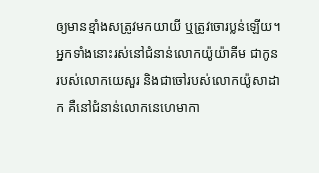ឲ្យមានខ្មាំងសត្រូវមកយាយី ឬត្រូវចោរប្លន់ឡើយ។
អ្នកទាំងនោះរស់នៅជំនាន់លោកយ៉ូយ៉ាគីម ជាកូនរបស់លោកយេសួរ និងជាចៅរបស់លោកយ៉ូសាដាក គឺនៅជំនាន់លោកនេហេមាកា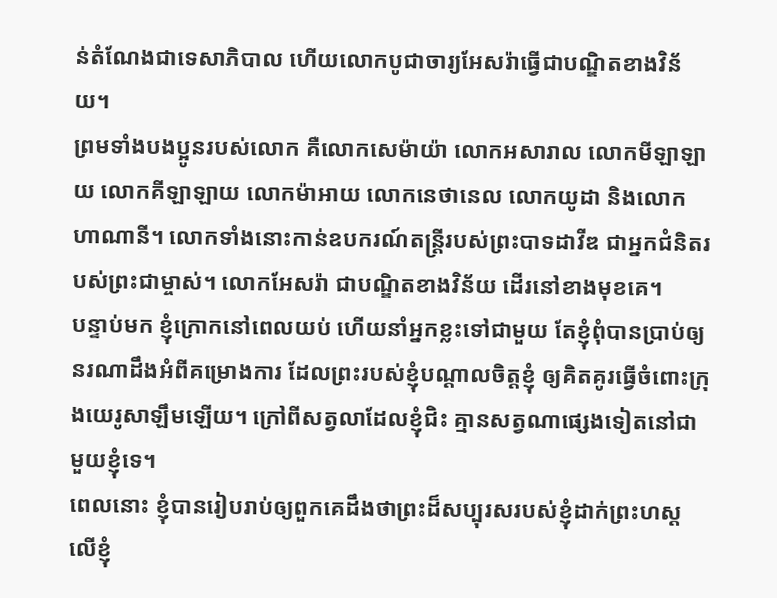ន់តំណែងជាទេសាភិបាល ហើយលោកបូជាចារ្យអែសរ៉ាធ្វើជាបណ្ឌិតខាងវិន័យ។
ព្រមទាំងបងប្អូនរបស់លោក គឺលោកសេម៉ាយ៉ា លោកអសារាល លោកមីឡាឡាយ លោកគីឡាឡាយ លោកម៉ាអាយ លោកនេថានេល លោកយូដា និងលោកហាណានី។ លោកទាំងនោះកាន់ឧបករណ៍តន្ដ្រីរបស់ព្រះបាទដាវីឌ ជាអ្នកជំនិតរបស់ព្រះជាម្ចាស់។ លោកអែសរ៉ា ជាបណ្ឌិតខាងវិន័យ ដើរនៅខាងមុខគេ។
បន្ទាប់មក ខ្ញុំក្រោកនៅពេលយប់ ហើយនាំអ្នកខ្លះទៅជាមួយ តែខ្ញុំពុំបានប្រាប់ឲ្យនរណាដឹងអំពីគម្រោងការ ដែលព្រះរបស់ខ្ញុំបណ្ដាលចិត្តខ្ញុំ ឲ្យគិតគូរធ្វើចំពោះក្រុងយេរូសាឡឹមឡើយ។ ក្រៅពីសត្វលាដែលខ្ញុំជិះ គ្មានសត្វណាផ្សេងទៀតនៅជាមួយខ្ញុំទេ។
ពេលនោះ ខ្ញុំបានរៀបរាប់ឲ្យពួកគេដឹងថាព្រះដ៏សប្បុរសរបស់ខ្ញុំដាក់ព្រះហស្ដលើខ្ញុំ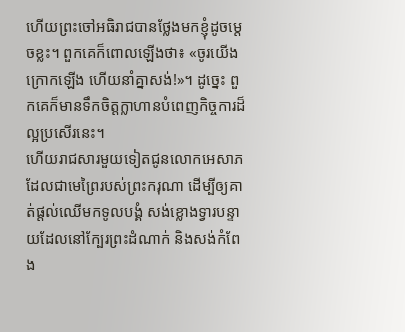ហើយព្រះចៅអធិរាជបានថ្លែងមកខ្ញុំដូចម្ដេចខ្លះ។ ពួកគេក៏ពោលឡើងថា៖ «ចូរយើងក្រោកឡើង ហើយនាំគ្នាសង់!»។ ដូច្នេះ ពួកគេក៏មានទឹកចិត្តក្លាហានបំពេញកិច្ចការដ៏ល្អប្រសើរនេះ។
ហើយរាជសារមួយទៀតជូនលោកអេសាភ ដែលជាមេព្រៃរបស់ព្រះករុណា ដើម្បីឲ្យគាត់ផ្ដល់ឈើមកទូលបង្គំ សង់ខ្លោងទ្វារបន្ទាយដែលនៅក្បែរព្រះដំណាក់ និងសង់កំពែង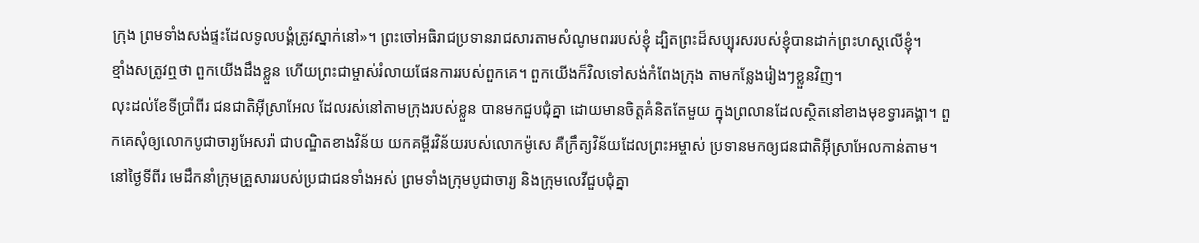ក្រុង ព្រមទាំងសង់ផ្ទះដែលទូលបង្គំត្រូវស្នាក់នៅ»។ ព្រះចៅអធិរាជប្រទានរាជសារតាមសំណូមពររបស់ខ្ញុំ ដ្បិតព្រះដ៏សប្បុរសរបស់ខ្ញុំបានដាក់ព្រះហស្ដលើខ្ញុំ។
ខ្មាំងសត្រូវឮថា ពួកយើងដឹងខ្លួន ហើយព្រះជាម្ចាស់រំលាយផែនការរបស់ពួកគេ។ ពួកយើងក៏វិលទៅសង់កំពែងក្រុង តាមកន្លែងរៀងៗខ្លួនវិញ។
លុះដល់ខែទីប្រាំពីរ ជនជាតិអ៊ីស្រាអែល ដែលរស់នៅតាមក្រុងរបស់ខ្លួន បានមកជួបជុំគ្នា ដោយមានចិត្តគំនិតតែមួយ ក្នុងព្រលានដែលស្ថិតនៅខាងមុខទ្វារគង្គា។ ពួកគេសុំឲ្យលោកបូជាចារ្យអែសរ៉ា ជាបណ្ឌិតខាងវិន័យ យកគម្ពីរវិន័យរបស់លោកម៉ូសេ គឺក្រឹត្យវិន័យដែលព្រះអម្ចាស់ ប្រទានមកឲ្យជនជាតិអ៊ីស្រាអែលកាន់តាម។
នៅថ្ងៃទីពីរ មេដឹកនាំក្រុមគ្រួសាររបស់ប្រជាជនទាំងអស់ ព្រមទាំងក្រុមបូជាចារ្យ និងក្រុមលេវីជួបជុំគ្នា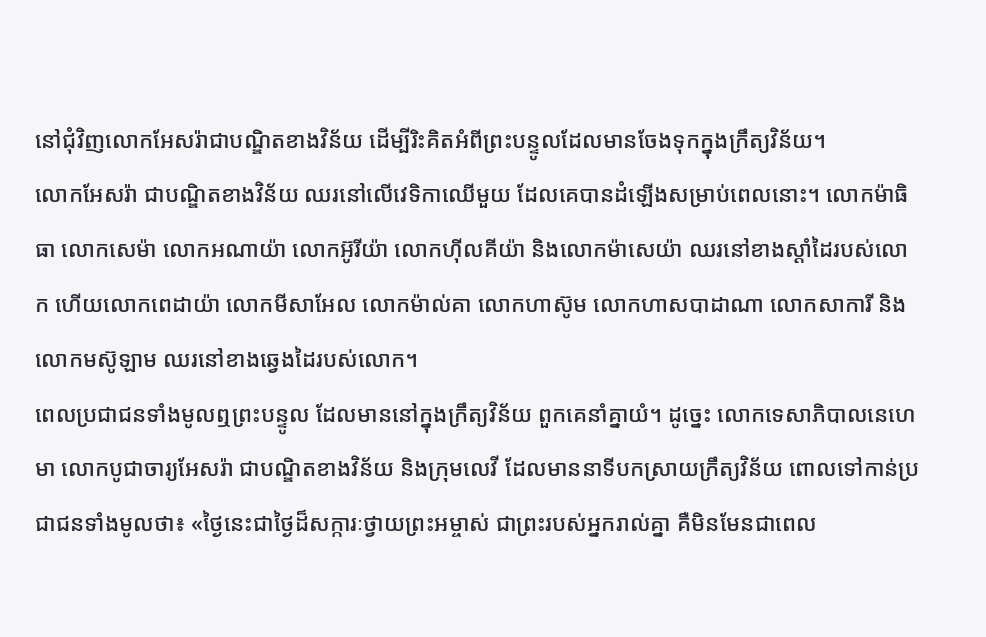នៅជុំវិញលោកអែសរ៉ាជាបណ្ឌិតខាងវិន័យ ដើម្បីរិះគិតអំពីព្រះបន្ទូលដែលមានចែងទុកក្នុងក្រឹត្យវិន័យ។
លោកអែសរ៉ា ជាបណ្ឌិតខាងវិន័យ ឈរនៅលើវេទិកាឈើមួយ ដែលគេបានដំឡើងសម្រាប់ពេលនោះ។ លោកម៉ាធិធា លោកសេម៉ា លោកអណាយ៉ា លោកអ៊ូរីយ៉ា លោកហ៊ីលគីយ៉ា និងលោកម៉ាសេយ៉ា ឈរនៅខាងស្ដាំដៃរបស់លោក ហើយលោកពេដាយ៉ា លោកមីសាអែល លោកម៉ាល់គា លោកហាស៊ូម លោកហាសបាដាណា លោកសាការី និងលោកមស៊ូឡាម ឈរនៅខាងឆ្វេងដៃរបស់លោក។
ពេលប្រជាជនទាំងមូលឮព្រះបន្ទូល ដែលមាននៅក្នុងក្រឹត្យវិន័យ ពួកគេនាំគ្នាយំ។ ដូច្នេះ លោកទេសាភិបាលនេហេមា លោកបូជាចារ្យអែសរ៉ា ជាបណ្ឌិតខាងវិន័យ និងក្រុមលេវី ដែលមាននាទីបកស្រាយក្រឹត្យវិន័យ ពោលទៅកាន់ប្រជាជនទាំងមូលថា៖ «ថ្ងៃនេះជាថ្ងៃដ៏សក្ការៈថ្វាយព្រះអម្ចាស់ ជាព្រះរបស់អ្នករាល់គ្នា គឺមិនមែនជាពេល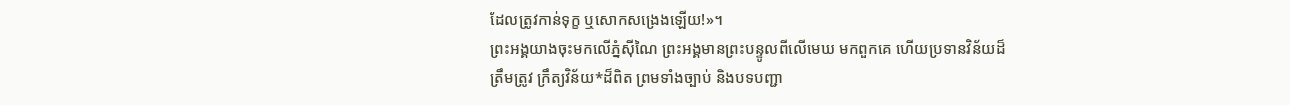ដែលត្រូវកាន់ទុក្ខ ឬសោកសង្រេងឡើយ!»។
ព្រះអង្គយាងចុះមកលើភ្នំស៊ីណៃ ព្រះអង្គមានព្រះបន្ទូលពីលើមេឃ មកពួកគេ ហើយប្រទានវិន័យដ៏ត្រឹមត្រូវ ក្រឹត្យវិន័យ*ដ៏ពិត ព្រមទាំងច្បាប់ និងបទបញ្ជា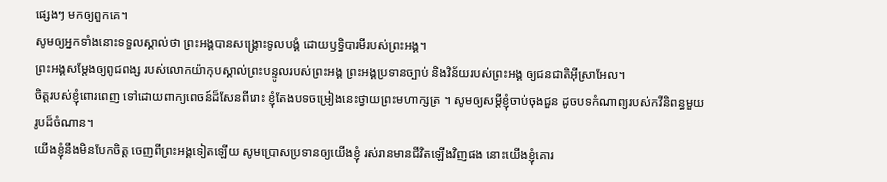ផ្សេងៗ មកឲ្យពួកគេ។
សូមឲ្យអ្នកទាំងនោះទទួលស្គាល់ថា ព្រះអង្គបានសង្គ្រោះទូលបង្គំ ដោយឫទ្ធិបារមីរបស់ព្រះអង្គ។
ព្រះអង្គសម្តែងឲ្យពូជពង្ស របស់លោកយ៉ាកុបស្គាល់ព្រះបន្ទូលរបស់ព្រះអង្គ ព្រះអង្គប្រទានច្បាប់ និងវិន័យរបស់ព្រះអង្គ ឲ្យជនជាតិអ៊ីស្រាអែល។
ចិត្តរបស់ខ្ញុំពោរពេញ ទៅដោយពាក្យពេចន៍ដ៏សែនពីរោះ ខ្ញុំតែងបទចម្រៀងនេះថ្វាយព្រះមហាក្សត្រ ។ សូមឲ្យសម្ដីខ្ញុំចាប់ចុងជួន ដូចបទកំណាព្យរបស់កវីនិពន្ធមួយរូបដ៏ចំណាន។
យើងខ្ញុំនឹងមិនបែកចិត្ត ចេញពីព្រះអង្គទៀតឡើយ សូមប្រោសប្រទានឲ្យយើងខ្ញុំ រស់រានមានជីវិតឡើងវិញផង នោះយើងខ្ញុំគោរ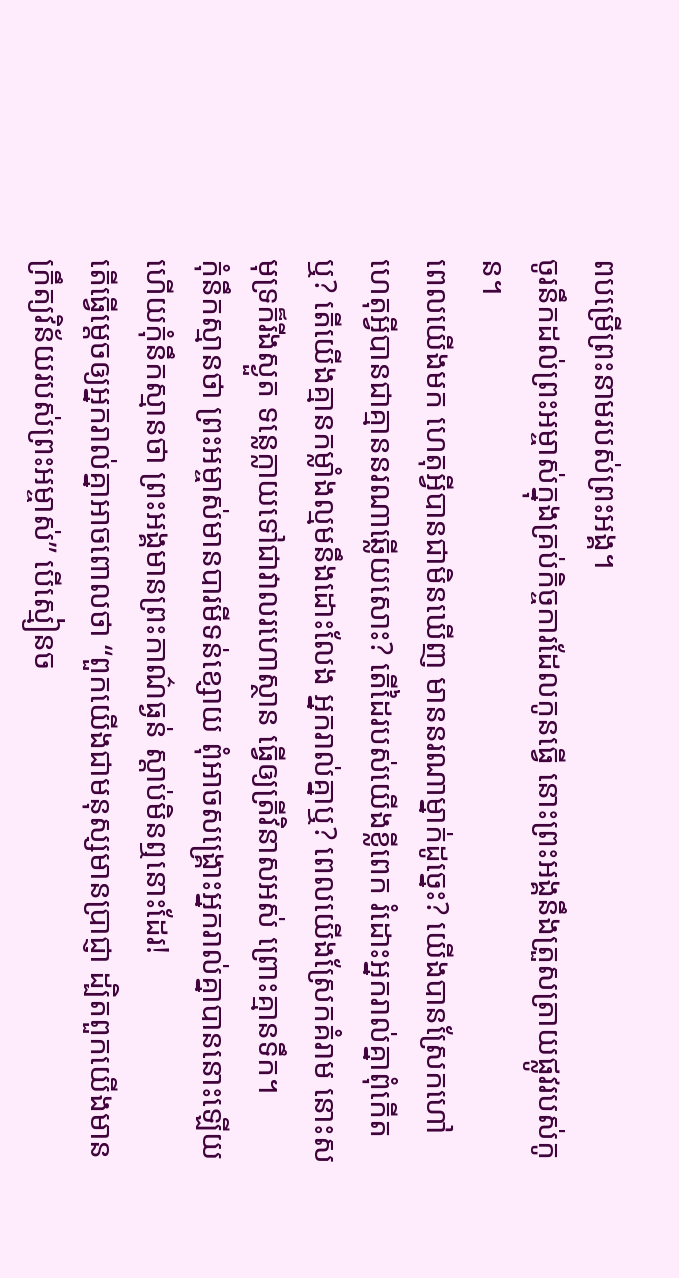ពបម្រើព្រះនាមរបស់ព្រះអង្គ។
ចូរនឹកដល់ព្រះអម្ចាស់ក្នុងគ្រប់កិច្ចការដែលកូនធ្វើ នោះព្រះអង្គនឹងត្រួសត្រាយផ្លូវរបស់កូន។
ពេលយើងមក ហេតុអ្វីបានជាមិនឃើញ មាននរណាម្នាក់ដូច្នេះ? យើងបានស្រែកហៅ ហេតុអ្វីបានជាគ្មាននរណាឆ្លើយសោះ? តើដៃរបស់យើងខ្លីពេក រំដោះអ្នករាល់គ្នាពុំកើតឬ? តើយើងគ្មានកម្លាំងល្មមនឹងដោះលែង អ្នករាល់គ្នាឬ? ពេលយើងស្រែកគំរាម នោះសមុទ្រក៏រីងស្ងួត ទន្លេក្លាយទៅជាវាលរហោស្ថាន ធ្វើឲ្យត្រីវិនាសអស់ ព្រោះគ្មានទឹក។
កុំនឹកស្មានថា ព្រះអម្ចាស់មានបារមីទន់ខ្សោយ ពុំអាចសង្គ្រោះអ្នករាល់គ្នាបាននោះឡើយ ហើយកុំនឹកស្មានថា ព្រះអង្គមានព្រះកាណ៌ធ្ងន់ ស្ដាប់មិនឮនោះដែរ!
តើធ្វើម្ដេចឲ្យអ្នករាល់គ្នាអាចពោលថា “ពួកយើងជាមនុស្សមានប្រាជ្ញា ដ្បិតពួកយើងមានក្រឹត្យវិន័យរបស់ព្រះអម្ចាស់” បើស្មៀនច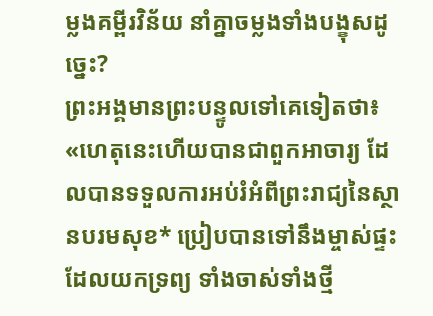ម្លងគម្ពីរវិន័យ នាំគ្នាចម្លងទាំងបង្ខុសដូច្នេះ?
ព្រះអង្គមានព្រះបន្ទូលទៅគេទៀតថា៖ «ហេតុនេះហើយបានជាពួកអាចារ្យ ដែលបានទទួលការអប់រំអំពីព្រះរាជ្យនៃស្ថានបរមសុខ* ប្រៀបបានទៅនឹងម្ចាស់ផ្ទះ ដែលយកទ្រព្យ ទាំងចាស់ទាំងថ្មី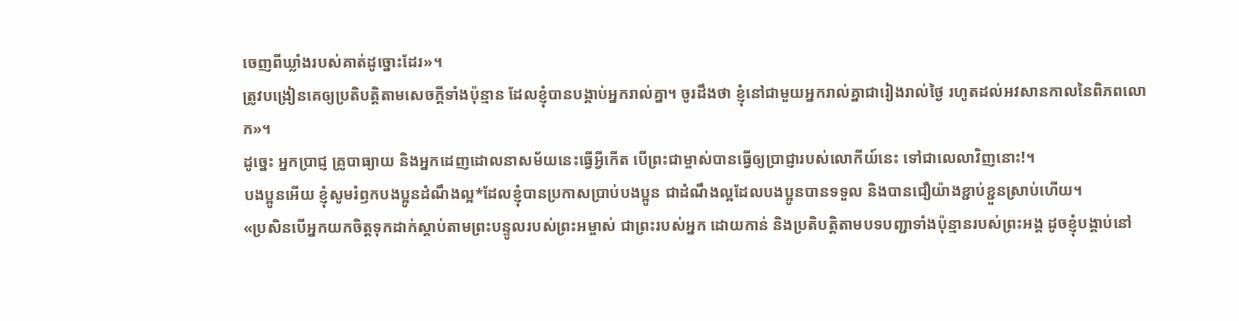ចេញពីឃ្លាំងរបស់គាត់ដូច្នោះដែរ»។
ត្រូវបង្រៀនគេឲ្យប្រតិបត្តិតាមសេចក្ដីទាំងប៉ុន្មាន ដែលខ្ញុំបានបង្គាប់អ្នករាល់គ្នា។ ចូរដឹងថា ខ្ញុំនៅជាមួយអ្នករាល់គ្នាជារៀងរាល់ថ្ងៃ រហូតដល់អវសានកាលនៃពិភពលោក»។
ដូច្នេះ អ្នកប្រាជ្ញ គ្រូបាធ្យាយ និងអ្នកដេញដោលនាសម័យនេះធ្វើអ្វីកើត បើព្រះជាម្ចាស់បានធ្វើឲ្យប្រាជ្ញារបស់លោកីយ៍នេះ ទៅជាលេលាវិញនោះ!។
បងប្អូនអើយ ខ្ញុំសូមរំឭកបងប្អូនដំណឹងល្អ*ដែលខ្ញុំបានប្រកាសប្រាប់បងប្អូន ជាដំណឹងល្អដែលបងប្អូនបានទទួល និងបានជឿយ៉ាងខ្ជាប់ខ្ជួនស្រាប់ហើយ។
«ប្រសិនបើអ្នកយកចិត្តទុកដាក់ស្ដាប់តាមព្រះបន្ទូលរបស់ព្រះអម្ចាស់ ជាព្រះរបស់អ្នក ដោយកាន់ និងប្រតិបត្តិតាមបទបញ្ជាទាំងប៉ុន្មានរបស់ព្រះអង្គ ដូចខ្ញុំបង្គាប់នៅ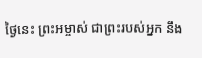ថ្ងៃនេះ ព្រះអម្ចាស់ ជាព្រះរបស់អ្នក នឹង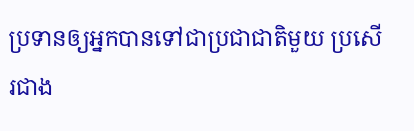ប្រទានឲ្យអ្នកបានទៅជាប្រជាជាតិមួយ ប្រសើរជាង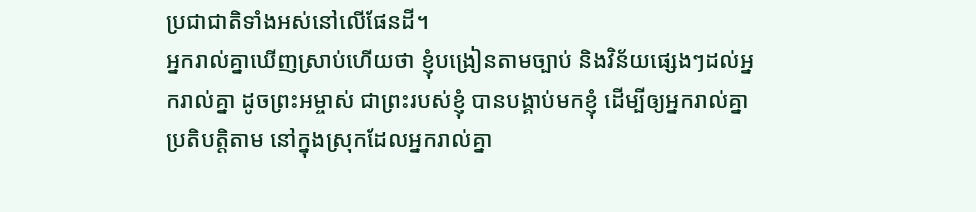ប្រជាជាតិទាំងអស់នៅលើផែនដី។
អ្នករាល់គ្នាឃើញស្រាប់ហើយថា ខ្ញុំបង្រៀនតាមច្បាប់ និងវិន័យផ្សេងៗដល់អ្នករាល់គ្នា ដូចព្រះអម្ចាស់ ជាព្រះរបស់ខ្ញុំ បានបង្គាប់មកខ្ញុំ ដើម្បីឲ្យអ្នករាល់គ្នាប្រតិបត្តិតាម នៅក្នុងស្រុកដែលអ្នករាល់គ្នា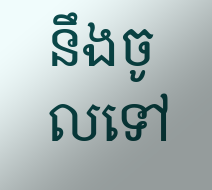នឹងចូលទៅ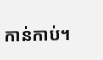កាន់កាប់។